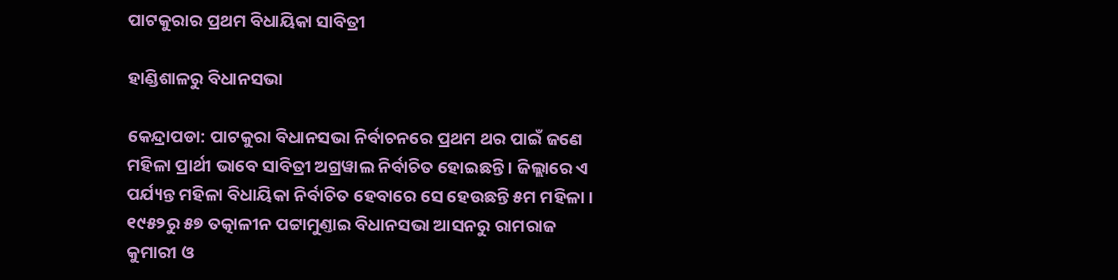ପାଟକୁରାର ପ୍ରଥମ ବିଧାୟିକା ସାବିତ୍ରୀ

ହାଣ୍ଡିଶାଳରୁ ବିଧାନସଭା

କେନ୍ଦ୍ରାପଡା: ପାଟକୁରା ବିଧାନସଭା ନିର୍ବାଚନରେ ପ୍ରଥମ ଥର ପାଇଁ ଜଣେ ମହିଳା ପ୍ରାର୍ଥୀ ଭାବେ ସାବିତ୍ରୀ ଅଗ୍ରୱାଲ ନିର୍ବାଚିତ ହୋଇଛନ୍ତି । ଜିଲ୍ଲାରେ ଏ ପର୍ଯ୍ୟନ୍ତ ମହିଳା ବିଧାୟିକା ନିର୍ବାଚିତ ହେବାରେ ସେ ହେଉଛନ୍ତି ୫ମ ମହିଳା । ୧୯୫୨ରୁ ୫୭ ତତ୍କାଳୀନ ପଟ୍ଟାମୁଣ୍ତାଇ ବିଧାନସଭା ଆସନରୁ ରାମରାଜ କୁମାରୀ ଓ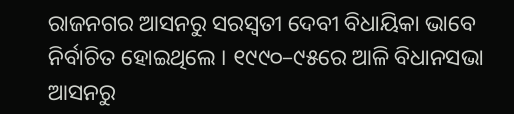ରାଜନଗର ଆସନରୁ ସରସ୍ବତୀ ଦେବୀ ବିଧାୟିକା ଭାବେ ନିର୍ବାଚିତ ହୋଇଥିଲେ । ୧୯୯୦–୯୫ରେ ଆଳି ବିଧାନସଭା ଆସନରୁ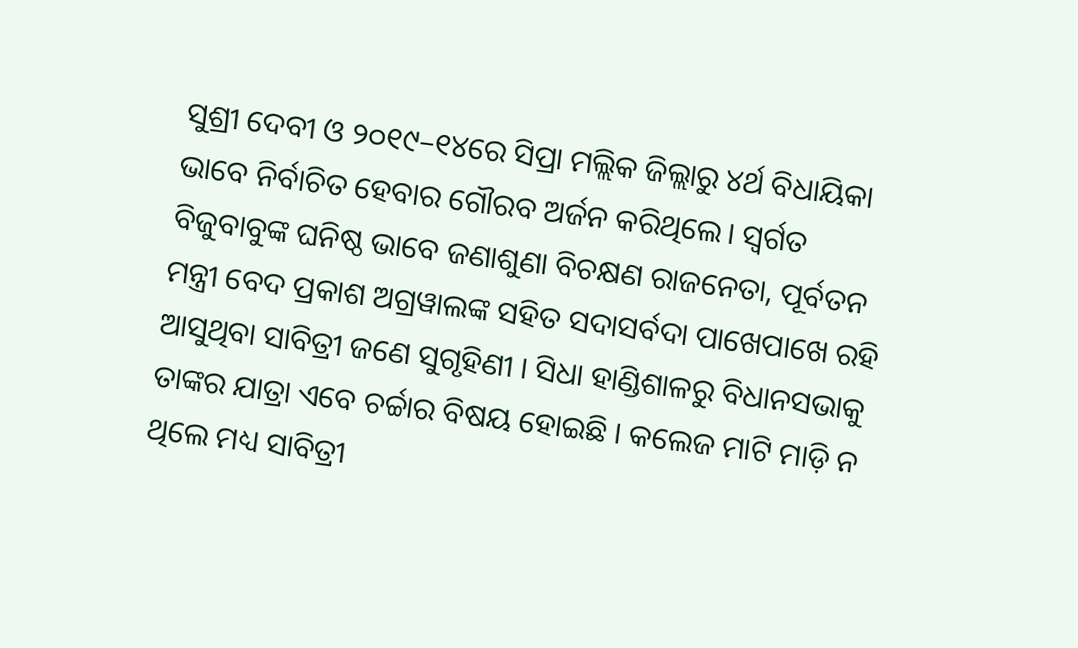ସୁଶ୍ରୀ ଦେବୀ ଓ ୨୦୧୯–୧୪ରେ ସିପ୍ରା ମଲ୍ଲିକ ଜିଲ୍ଲାରୁ ୪ର୍ଥ ବିଧାୟିକା ଭାବେ ନିର୍ବାଚିତ ହେବାର ଗୌରବ ଅର୍ଜନ କରିଥିଲେ। ସ୍ବର୍ଗତ ବିଜୁବାବୁଙ୍କ ଘନିଷ୍ଠ ଭାବେ ଜଣାଶୁଣା ବିଚକ୍ଷଣ ରାଜନେତା, ପୂର୍ବତନ ମନ୍ତ୍ରୀ ବେଦ ପ୍ରକାଶ ଅଗ୍ରୱାଲଙ୍କ ସହିତ ସଦାସର୍ବଦା ପାଖେପାଖେ ରହି ଆସୁଥିବା ସାବିତ୍ରୀ ଜଣେ ସୁଗୃହିଣୀ । ସିଧା ହାଣ୍ଡିଶାଳରୁ ବିଧାନସଭାକୁ ତାଙ୍କର ଯାତ୍ରା ଏବେ ଚର୍ଚ୍ଚାର ବିଷୟ ହୋଇଛି । କଲେଜ ମାଟି ମାଡ଼ି ନ ଥିଲେ ମଧ୍ୟ ସାବିତ୍ରୀ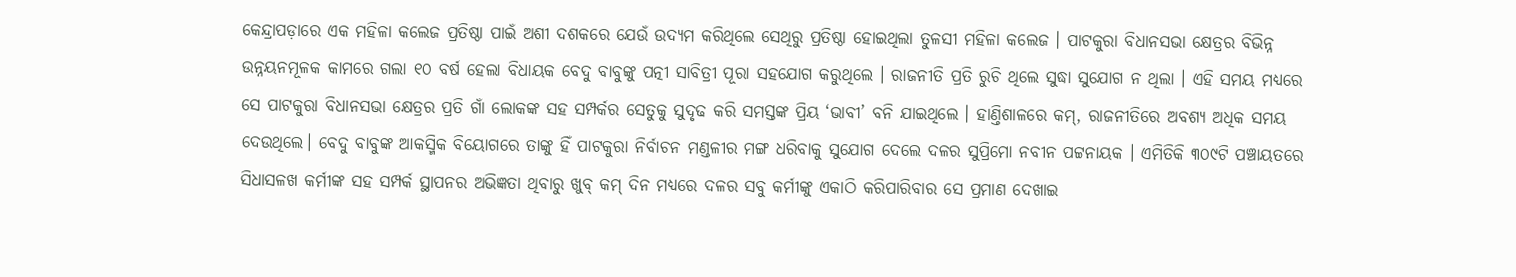କେନ୍ଦ୍ରାପଡ଼ାରେ ଏକ ମହିଳା କଲେଜ ପ୍ରତିଷ୍ଠା ପାଇଁ ଅଶୀ ଦଶକରେ ଯେଉଁ ଉଦ୍ୟମ କରିଥିଲେ ସେଥିରୁ ପ୍ରତିଷ୍ଠା ହୋଇଥିଲା ତୁଳସୀ ମହିଳା କଲେଜ । ପାଟକୁରା ବିଧାନସଭା କ୍ଷେତ୍ରର ବିଭିନ୍ନ ଉନ୍ନୟନମୂଳକ କାମରେ ଗଲା ୧୦ ବର୍ଷ ହେଲା ବିଧାୟକ ବେଦୁ ବାବୁଙ୍କୁ ପତ୍ନୀ ସାବିତ୍ରୀ ପୂରା ସହଯୋଗ କରୁଥିଲେ । ରାଜନୀତି ପ୍ରତି ରୁଚି ଥିଲେ ସୁଦ୍ଧା ସୁଯୋଗ ନ ଥିଲା । ଏହି ସମୟ ମଧ୍ୟରେ ସେ ପାଟକୁରା ବିଧାନସଭା କ୍ଷେତ୍ରର ପ୍ରତି ଗାଁ ଲୋକଙ୍କ ସହ ସମ୍ପର୍କର ସେତୁକୁ ସୁଦୃଢ କରି ସମସ୍ତଙ୍କ ପ୍ରିୟ ‘ଭାବୀ’ ବନି ଯାଇଥିଲେ । ହାଣ୍ତିଶାଳରେ କମ୍, ରାଜନୀତିରେ ଅବଶ୍ୟ ଅଧିକ ସମୟ ଦେଉଥିଲେ। ବେଦୁ ବାବୁଙ୍କ ଆକସ୍ମିକ ବିୟୋଗରେ ତାଙ୍କୁ ହିଁ ପାଟକୁରା ନିର୍ବାଚନ ମଣ୍ଡଳୀର ମଙ୍ଗ ଧରିବାକୁ ସୁଯୋଗ ଦେଲେ ଦଳର ସୁପ୍ରିମୋ ନବୀନ ପଟ୍ଟନାୟକ । ଏମିତିକି ୩୦୯ଟି ପଞ୍ଚାୟତରେ ସିଧାସଳଖ କର୍ମୀଙ୍କ ସହ ସମ୍ପର୍କ ସ୍ଥାପନର ଅଭିଜ୍ଞତା ଥିବାରୁ ଖୁବ୍ କମ୍ ଦିନ ମଧ୍ୟରେ ଦଳର ସବୁ କର୍ମୀଙ୍କୁ ଏକାଠି କରିପାରିବାର ସେ ପ୍ରମାଣ ଦେଖାଇ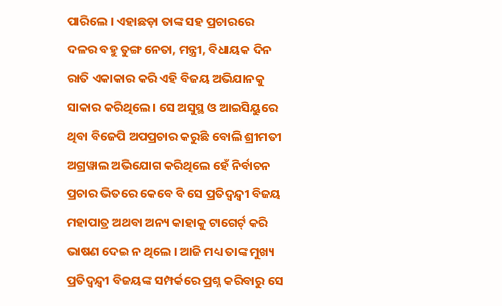ପାରିଲେ । ଏହାଛଡ଼ା ତାଙ୍କ ସହ ପ୍ରଚାରରେ ଦଳର ବହୁ ତୁଙ୍ଗ ନେତା, ମନ୍ତ୍ରୀ, ବିଧାୟକ ଦିନ ରାତି ଏକାକାର କରି ଏହି ବିଜୟ ଅଭିଯାନକୁ ସାକାର କରିଥିଲେ । ସେ ଅସୁସ୍ଥ ଓ ଆଇସିୟୁରେ ଥିବା ବିଜେପି ଅପପ୍ରଚାର କରୁଛି ବୋଲି ଶ୍ରୀମତୀ ଅଗ୍ରୱାଲ ଅଭିଯୋଗ କରିଥିଲେ ହେଁ ନିର୍ବାଚନ ପ୍ରଚାର ଭିତରେ କେବେ ବି ସେ ପ୍ରତିଦ୍ବନ୍ଦ୍ବୀ ବିଜୟ ମହାପାତ୍ର ଅଥବା ଅନ୍ୟ କାହାକୁ ଟାଗେର୍ଟ୍ କରି ଭାଷଣ ଦେଇ ନ ଥିଲେ । ଆଜି ମଧ୍ୟ ତାଙ୍କ ମୁଖ୍ୟ ପ୍ରତିଦ୍ବନ୍ଦ୍ବୀ ବିଜୟଙ୍କ ସମ୍ପର୍କରେ ପ୍ରଶ୍ନ କରିବାରୁ ସେ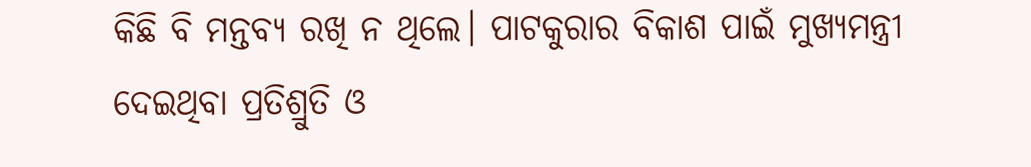କିଛି ବି ମନ୍ତବ୍ୟ ରଖି ନ ଥିଲେ। ପାଟକୁରାର ବିକାଶ ପାଇଁ ମୁଖ୍ୟମନ୍ତ୍ରୀ ଦେଇଥିବା ପ୍ରତିଶ୍ରୁତି ଓ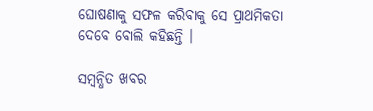ଘୋଷଣାକୁ ସଫଳ କରିବାକୁ ସେ ପ୍ରାଥମିକତା ଦେବେ ବୋଲି କହିଛନ୍ତି ।

ସମ୍ବନ୍ଧିତ ଖବର